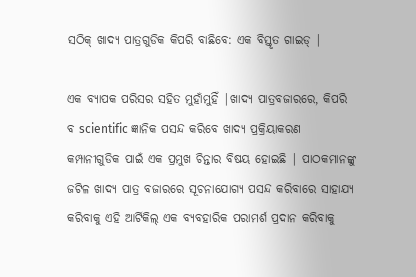ସଠିକ୍ ଖାଦ୍ୟ ପାତ୍ରଗୁଡିକ କିପରି ବାଛିବେ: ଏକ ବିସ୍ତୃତ ଗାଇଡ୍ |

ଏକ ବ୍ୟାପକ ପରିସର ସହିତ ମୁହାଁମୁହିଁ |ଖାଦ୍ୟ ପାତ୍ରବଜାରରେ, କିପରି ବ scientific ଜ୍ଞାନିକ ପସନ୍ଦ କରିବେ ଖାଦ୍ୟ ପ୍ରକ୍ରିୟାକରଣ କମ୍ପାନୀଗୁଡିକ ପାଇଁ ଏକ ପ୍ରମୁଖ ଚିନ୍ତାର ବିଷୟ ହୋଇଛି | ପାଠକମାନଙ୍କୁ ଜଟିଳ ଖାଦ୍ୟ ପାତ୍ର ବଜାରରେ ସୂଚନାଯୋଗ୍ୟ ପସନ୍ଦ କରିବାରେ ସାହାଯ୍ୟ କରିବାକୁ ଏହି ଆର୍ଟିକିଲ୍ ଏକ ବ୍ୟବହାରିକ ପରାମର୍ଶ ପ୍ରଦାନ କରିବାକୁ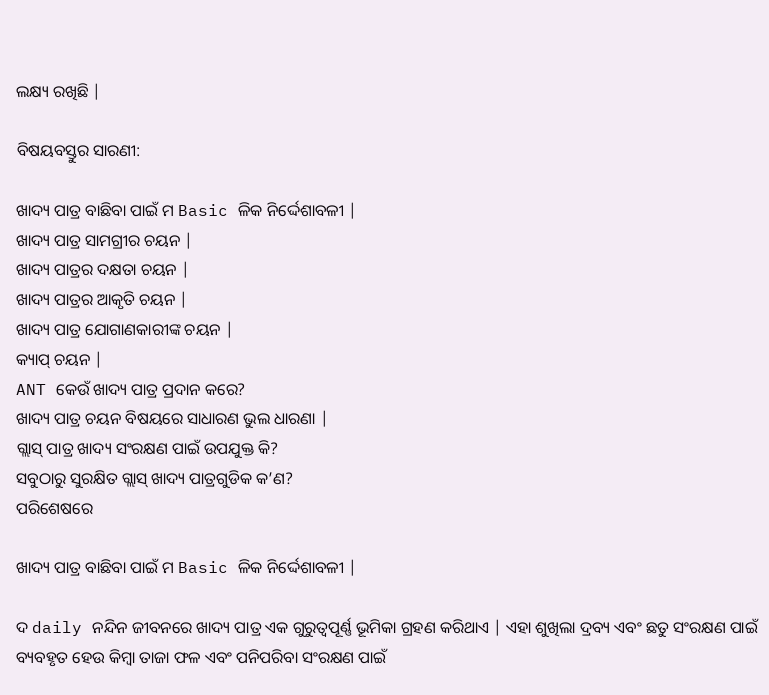ଲକ୍ଷ୍ୟ ରଖିଛି |

ବିଷୟବସ୍ତୁର ସାରଣୀ:

ଖାଦ୍ୟ ପାତ୍ର ବାଛିବା ପାଇଁ ମ Basic ଳିକ ନିର୍ଦ୍ଦେଶାବଳୀ |
ଖାଦ୍ୟ ପାତ୍ର ସାମଗ୍ରୀର ଚୟନ |
ଖାଦ୍ୟ ପାତ୍ରର ଦକ୍ଷତା ଚୟନ |
ଖାଦ୍ୟ ପାତ୍ରର ଆକୃତି ଚୟନ |
ଖାଦ୍ୟ ପାତ୍ର ଯୋଗାଣକାରୀଙ୍କ ଚୟନ |
କ୍ୟାପ୍ ଚୟନ |
ANT କେଉଁ ଖାଦ୍ୟ ପାତ୍ର ପ୍ରଦାନ କରେ?
ଖାଦ୍ୟ ପାତ୍ର ଚୟନ ବିଷୟରେ ସାଧାରଣ ଭୁଲ ଧାରଣା |
ଗ୍ଲାସ୍ ପାତ୍ର ଖାଦ୍ୟ ସଂରକ୍ଷଣ ପାଇଁ ଉପଯୁକ୍ତ କି?
ସବୁଠାରୁ ସୁରକ୍ଷିତ ଗ୍ଲାସ୍ ଖାଦ୍ୟ ପାତ୍ରଗୁଡିକ କ’ଣ?
ପରିଶେଷରେ

ଖାଦ୍ୟ ପାତ୍ର ବାଛିବା ପାଇଁ ମ Basic ଳିକ ନିର୍ଦ୍ଦେଶାବଳୀ |

ଦ daily ନନ୍ଦିନ ଜୀବନରେ ଖାଦ୍ୟ ପାତ୍ର ଏକ ଗୁରୁତ୍ୱପୂର୍ଣ୍ଣ ଭୂମିକା ଗ୍ରହଣ କରିଥାଏ | ଏହା ଶୁଖିଲା ଦ୍ରବ୍ୟ ଏବଂ ଛତୁ ସଂରକ୍ଷଣ ପାଇଁ ବ୍ୟବହୃତ ହେଉ କିମ୍ବା ତାଜା ଫଳ ଏବଂ ପନିପରିବା ସଂରକ୍ଷଣ ପାଇଁ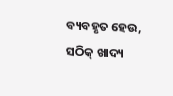ବ୍ୟବହୃତ ହେଉ, ସଠିକ୍ ଖାଦ୍ୟ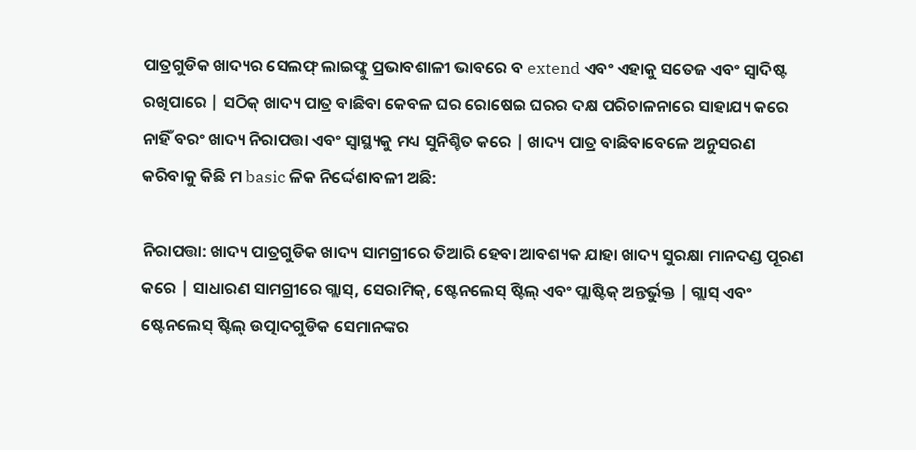ପାତ୍ରଗୁଡିକ ଖାଦ୍ୟର ସେଲଫ୍ ଲାଇଫ୍କୁ ପ୍ରଭାବଶାଳୀ ଭାବରେ ବ extend ଏବଂ ଏହାକୁ ସତେଜ ଏବଂ ସ୍ୱାଦିଷ୍ଟ ରଖିପାରେ | ସଠିକ୍ ଖାଦ୍ୟ ପାତ୍ର ବାଛିବା କେବଳ ଘର ରୋଷେଇ ଘରର ଦକ୍ଷ ପରିଚାଳନାରେ ସାହାଯ୍ୟ କରେ ନାହିଁ ବରଂ ଖାଦ୍ୟ ନିରାପତ୍ତା ଏବଂ ସ୍ୱାସ୍ଥ୍ୟକୁ ମଧ୍ୟ ସୁନିଶ୍ଚିତ କରେ | ଖାଦ୍ୟ ପାତ୍ର ବାଛିବାବେଳେ ଅନୁସରଣ କରିବାକୁ କିଛି ମ basic ଳିକ ନିର୍ଦ୍ଦେଶାବଳୀ ଅଛି:

ନିରାପତ୍ତା: ଖାଦ୍ୟ ପାତ୍ରଗୁଡିକ ଖାଦ୍ୟ ସାମଗ୍ରୀରେ ତିଆରି ହେବା ଆବଶ୍ୟକ ଯାହା ଖାଦ୍ୟ ସୁରକ୍ଷା ମାନଦଣ୍ଡ ପୂରଣ କରେ | ସାଧାରଣ ସାମଗ୍ରୀରେ ଗ୍ଲାସ୍, ସେରାମିକ୍, ଷ୍ଟେନଲେସ୍ ଷ୍ଟିଲ୍ ଏବଂ ପ୍ଲାଷ୍ଟିକ୍ ଅନ୍ତର୍ଭୁକ୍ତ | ଗ୍ଲାସ୍ ଏବଂ ଷ୍ଟେନଲେସ୍ ଷ୍ଟିଲ୍ ଉତ୍ପାଦଗୁଡିକ ସେମାନଙ୍କର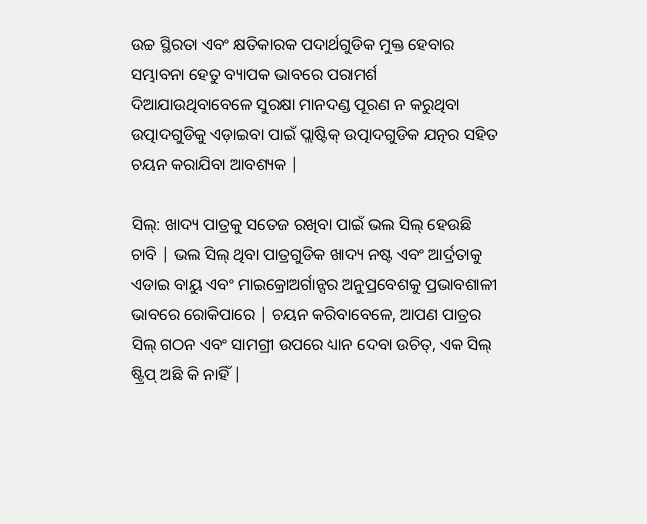ଉଚ୍ଚ ସ୍ଥିରତା ଏବଂ କ୍ଷତିକାରକ ପଦାର୍ଥଗୁଡିକ ମୁକ୍ତ ହେବାର ସମ୍ଭାବନା ହେତୁ ବ୍ୟାପକ ଭାବରେ ପରାମର୍ଶ ଦିଆଯାଉଥିବାବେଳେ ସୁରକ୍ଷା ମାନଦଣ୍ଡ ପୂରଣ ନ କରୁଥିବା ଉତ୍ପାଦଗୁଡିକୁ ଏଡ଼ାଇବା ପାଇଁ ପ୍ଲାଷ୍ଟିକ୍ ଉତ୍ପାଦଗୁଡିକ ଯତ୍ନର ସହିତ ଚୟନ କରାଯିବା ଆବଶ୍ୟକ |

ସିଲ୍: ଖାଦ୍ୟ ପାତ୍ରକୁ ସତେଜ ରଖିବା ପାଇଁ ଭଲ ସିଲ୍ ହେଉଛି ଚାବି | ଭଲ ସିଲ୍ ଥିବା ପାତ୍ରଗୁଡିକ ଖାଦ୍ୟ ନଷ୍ଟ ଏବଂ ଆର୍ଦ୍ରତାକୁ ଏଡାଇ ବାୟୁ ଏବଂ ମାଇକ୍ରୋଅର୍ଗାନ୍ସର ଅନୁପ୍ରବେଶକୁ ପ୍ରଭାବଶାଳୀ ଭାବରେ ରୋକିପାରେ | ଚୟନ କରିବାବେଳେ, ଆପଣ ପାତ୍ରର ସିଲ୍ ଗଠନ ଏବଂ ସାମଗ୍ରୀ ଉପରେ ଧ୍ୟାନ ଦେବା ଉଚିତ୍, ଏକ ସିଲ୍ ଷ୍ଟ୍ରିପ୍ ଅଛି କି ନାହିଁ |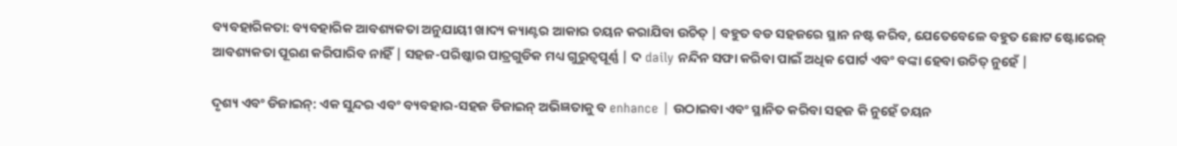ବ୍ୟବହାରିକତା: ବ୍ୟବହାରିକ ଆବଶ୍ୟକତା ଅନୁଯାୟୀ ଖାଦ୍ୟ କ୍ୟାଣ୍ଟର ଆକାର ଚୟନ କରାଯିବା ଉଚିତ୍ | ବହୁତ ବଡ ସହଜରେ ସ୍ଥାନ ନଷ୍ଟ କରିବ, ଯେତେବେଳେ ବହୁତ ଛୋଟ ଷ୍ଟୋରେଜ୍ ଆବଶ୍ୟକତା ପୂରଣ କରିପାରିବ ନାହିଁ | ସହଜ-ପରିଷ୍କାର ପାତ୍ରଗୁଡିକ ମଧ୍ୟ ଗୁରୁତ୍ୱପୂର୍ଣ୍ଣ | ଦ daily ନନ୍ଦିନ ସଫା କରିବା ପାଇଁ ଅଧିକ ପୋର୍ଟ ଏବଂ ବଙ୍କା ହେବା ଉଚିତ୍ ନୁହେଁ |

ଦୃଶ୍ୟ ଏବଂ ଡିଜାଇନ୍: ଏକ ସୁନ୍ଦର ଏବଂ ବ୍ୟବହାର-ସହଜ ଡିଜାଇନ୍ ଅଭିଜ୍ଞତାକୁ ବ enhance | ଉଠାଇବା ଏବଂ ସ୍ଥାନିତ କରିବା ସହଜ କି ନୁହେଁ ଚୟନ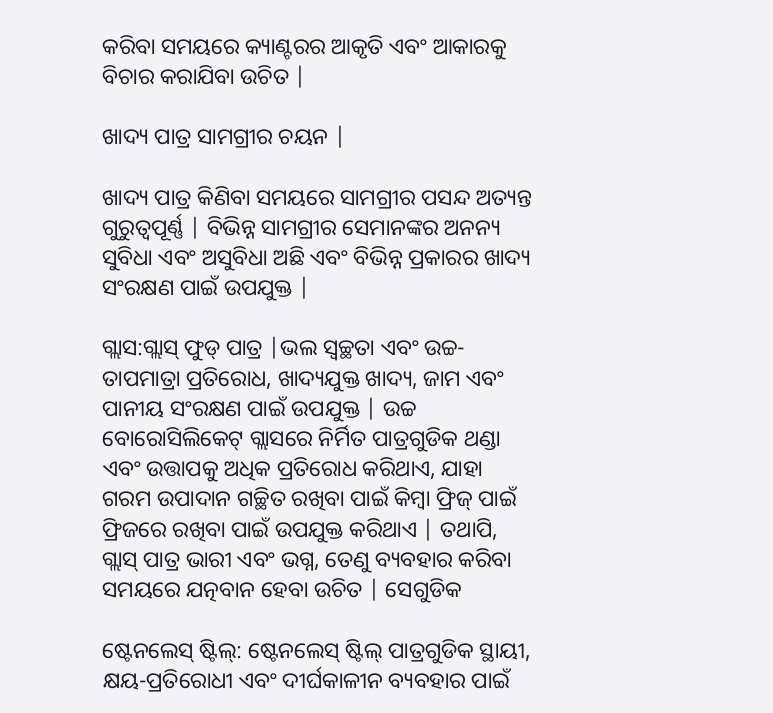କରିବା ସମୟରେ କ୍ୟାଣ୍ଟରର ଆକୃତି ଏବଂ ଆକାରକୁ ବିଚାର କରାଯିବା ଉଚିତ |

ଖାଦ୍ୟ ପାତ୍ର ସାମଗ୍ରୀର ଚୟନ |

ଖାଦ୍ୟ ପାତ୍ର କିଣିବା ସମୟରେ ସାମଗ୍ରୀର ପସନ୍ଦ ଅତ୍ୟନ୍ତ ଗୁରୁତ୍ୱପୂର୍ଣ୍ଣ | ବିଭିନ୍ନ ସାମଗ୍ରୀର ସେମାନଙ୍କର ଅନନ୍ୟ ସୁବିଧା ଏବଂ ଅସୁବିଧା ଅଛି ଏବଂ ବିଭିନ୍ନ ପ୍ରକାରର ଖାଦ୍ୟ ସଂରକ୍ଷଣ ପାଇଁ ଉପଯୁକ୍ତ |

ଗ୍ଲାସ:ଗ୍ଲାସ୍ ଫୁଡ୍ ପାତ୍ର |ଭଲ ସ୍ୱଚ୍ଛତା ଏବଂ ଉଚ୍ଚ-ତାପମାତ୍ରା ପ୍ରତିରୋଧ, ଖାଦ୍ୟଯୁକ୍ତ ଖାଦ୍ୟ, ଜାମ ଏବଂ ପାନୀୟ ସଂରକ୍ଷଣ ପାଇଁ ଉପଯୁକ୍ତ | ଉଚ୍ଚ ବୋରୋସିଲିକେଟ୍ ଗ୍ଲାସରେ ନିର୍ମିତ ପାତ୍ରଗୁଡିକ ଥଣ୍ଡା ଏବଂ ଉତ୍ତାପକୁ ଅଧିକ ପ୍ରତିରୋଧ କରିଥାଏ, ଯାହା ଗରମ ଉପାଦାନ ଗଚ୍ଛିତ ରଖିବା ପାଇଁ କିମ୍ବା ଫ୍ରିଜ୍ ପାଇଁ ଫ୍ରିଜରେ ରଖିବା ପାଇଁ ଉପଯୁକ୍ତ କରିଥାଏ | ତଥାପି, ଗ୍ଲାସ୍ ପାତ୍ର ଭାରୀ ଏବଂ ଭଗ୍ନ, ତେଣୁ ବ୍ୟବହାର କରିବା ସମୟରେ ଯତ୍ନବାନ ହେବା ଉଚିତ | ସେଗୁଡିକ

ଷ୍ଟେନଲେସ୍ ଷ୍ଟିଲ୍: ଷ୍ଟେନଲେସ୍ ଷ୍ଟିଲ୍ ପାତ୍ରଗୁଡିକ ସ୍ଥାୟୀ, କ୍ଷୟ-ପ୍ରତିରୋଧୀ ଏବଂ ଦୀର୍ଘକାଳୀନ ବ୍ୟବହାର ପାଇଁ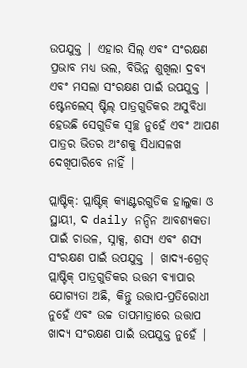ଉପଯୁକ୍ତ | ଏହାର ସିଲ୍ ଏବଂ ସଂରକ୍ଷଣ ପ୍ରଭାବ ମଧ୍ୟ ଭଲ, ବିଭିନ୍ନ ଶୁଖିଲା ଦ୍ରବ୍ୟ ଏବଂ ମସଲା ସଂରକ୍ଷଣ ପାଇଁ ଉପଯୁକ୍ତ | ଷ୍ଟେନଲେସ୍ ଷ୍ଟିଲ୍ ପାତ୍ରଗୁଡିକର ଅସୁବିଧା ହେଉଛି ସେଗୁଡିକ ସ୍ୱଚ୍ଛ ନୁହେଁ ଏବଂ ଆପଣ ପାତ୍ରର ଭିତର ଅଂଶକୁ ସିଧାସଳଖ ଦେଖିପାରିବେ ନାହିଁ |

ପ୍ଲାଷ୍ଟିକ୍: ପ୍ଲାଷ୍ଟିକ୍ କ୍ୟାଣ୍ଟରଗୁଡିକ ହାଲୁକା ଓ ସ୍ଥାୟୀ, ଦ daily ନନ୍ଦିନ ଆବଶ୍ୟକତା ପାଇଁ ଚାଉଳ, ସ୍ନାକ୍ସ, ଶସ୍ୟ ଏବଂ ଶସ୍ୟ ସଂରକ୍ଷଣ ପାଇଁ ଉପଯୁକ୍ତ | ଖାଦ୍ୟ-ଗ୍ରେଡ୍ ପ୍ଲାଷ୍ଟିକ୍ ପାତ୍ରଗୁଡିକର ଉତ୍ତମ ବ୍ୟାପାର ଯୋଗ୍ୟତା ଅଛି, କିନ୍ତୁ ଉତ୍ତାପ-ପ୍ରତିରୋଧୀ ନୁହେଁ ଏବଂ ଉଚ୍ଚ ତାପମାତ୍ରାରେ ଉତ୍ତାପ ଖାଦ୍ୟ ସଂରକ୍ଷଣ ପାଇଁ ଉପଯୁକ୍ତ ନୁହେଁ |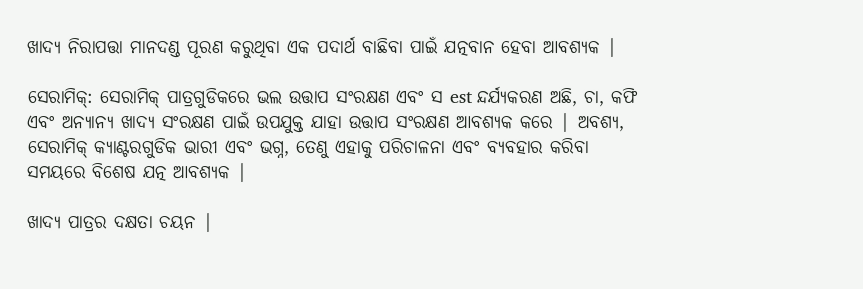ଖାଦ୍ୟ ନିରାପତ୍ତା ମାନଦଣ୍ଡ ପୂରଣ କରୁଥିବା ଏକ ପଦାର୍ଥ ବାଛିବା ପାଇଁ ଯତ୍ନବାନ ହେବା ଆବଶ୍ୟକ |

ସେରାମିକ୍: ସେରାମିକ୍ ପାତ୍ରଗୁଡିକରେ ଭଲ ଉତ୍ତାପ ସଂରକ୍ଷଣ ଏବଂ ସ est ନ୍ଦର୍ଯ୍ୟକରଣ ଅଛି, ଚା, କଫି ଏବଂ ଅନ୍ୟାନ୍ୟ ଖାଦ୍ୟ ସଂରକ୍ଷଣ ପାଇଁ ଉପଯୁକ୍ତ ଯାହା ଉତ୍ତାପ ସଂରକ୍ଷଣ ଆବଶ୍ୟକ କରେ | ଅବଶ୍ୟ, ସେରାମିକ୍ କ୍ୟାଣ୍ଟରଗୁଡିକ ଭାରୀ ଏବଂ ଭଗ୍ନ, ତେଣୁ ଏହାକୁ ପରିଚାଳନା ଏବଂ ବ୍ୟବହାର କରିବା ସମୟରେ ବିଶେଷ ଯତ୍ନ ଆବଶ୍ୟକ |

ଖାଦ୍ୟ ପାତ୍ରର ଦକ୍ଷତା ଚୟନ |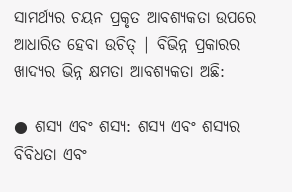ସାମର୍ଥ୍ୟର ଚୟନ ପ୍ରକୃତ ଆବଶ୍ୟକତା ଉପରେ ଆଧାରିତ ହେବା ଉଚିତ୍ | ବିଭିନ୍ନ ପ୍ରକାରର ଖାଦ୍ୟର ଭିନ୍ନ କ୍ଷମତା ଆବଶ୍ୟକତା ଅଛି:

● ଶସ୍ୟ ଏବଂ ଶସ୍ୟ: ଶସ୍ୟ ଏବଂ ଶସ୍ୟର ବିବିଧତା ଏବଂ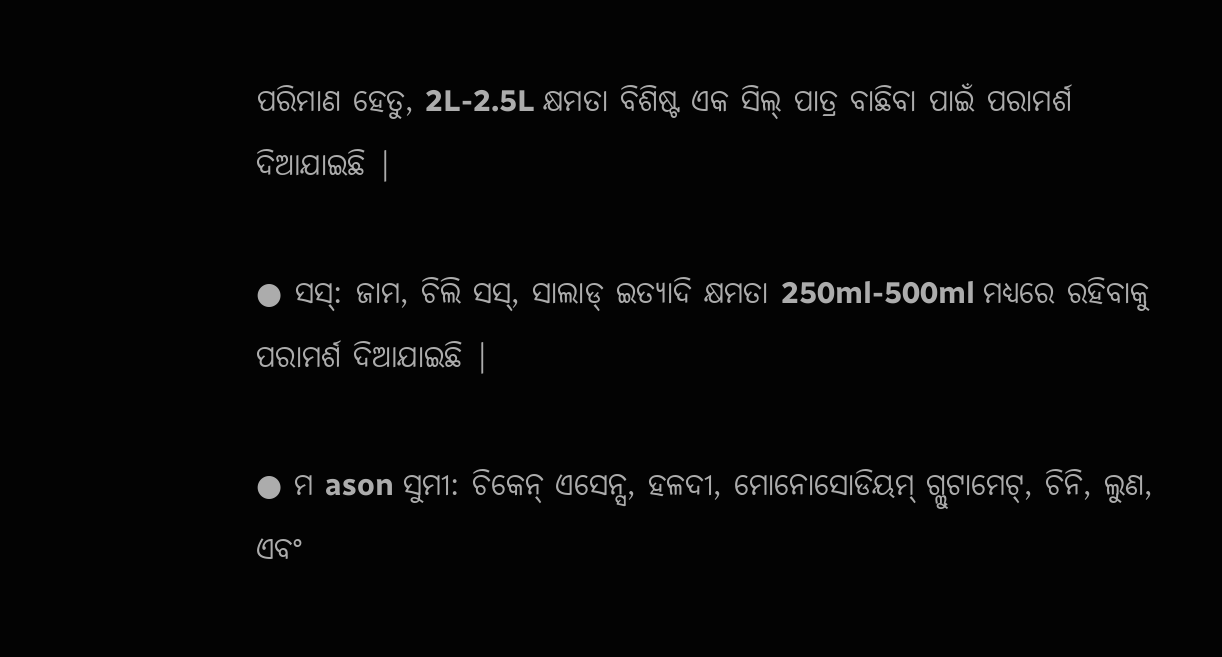ପରିମାଣ ହେତୁ, 2L-2.5L କ୍ଷମତା ବିଶିଷ୍ଟ ଏକ ସିଲ୍ ପାତ୍ର ବାଛିବା ପାଇଁ ପରାମର୍ଶ ଦିଆଯାଇଛି |

● ସସ୍: ଜାମ, ଚିଲି ସସ୍, ସାଲାଡ୍ ଇତ୍ୟାଦି କ୍ଷମତା 250ml-500ml ମଧ୍ୟରେ ରହିବାକୁ ପରାମର୍ଶ ଦିଆଯାଇଛି |

● ମ ason ସୁମୀ: ଚିକେନ୍ ଏସେନ୍ସ, ହଳଦୀ, ମୋନୋସୋଡିୟମ୍ ଗ୍ଲୁଟାମେଟ୍, ଚିନି, ଲୁଣ, ଏବଂ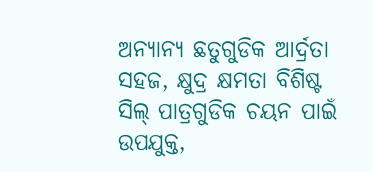ଅନ୍ୟାନ୍ୟ ଛତୁଗୁଡିକ ଆର୍ଦ୍ରତା ସହଜ, କ୍ଷୁଦ୍ର କ୍ଷମତା ବିଶିଷ୍ଟ ସିଲ୍ ପାତ୍ରଗୁଡିକ ଚୟନ ପାଇଁ ଉପଯୁକ୍ତ,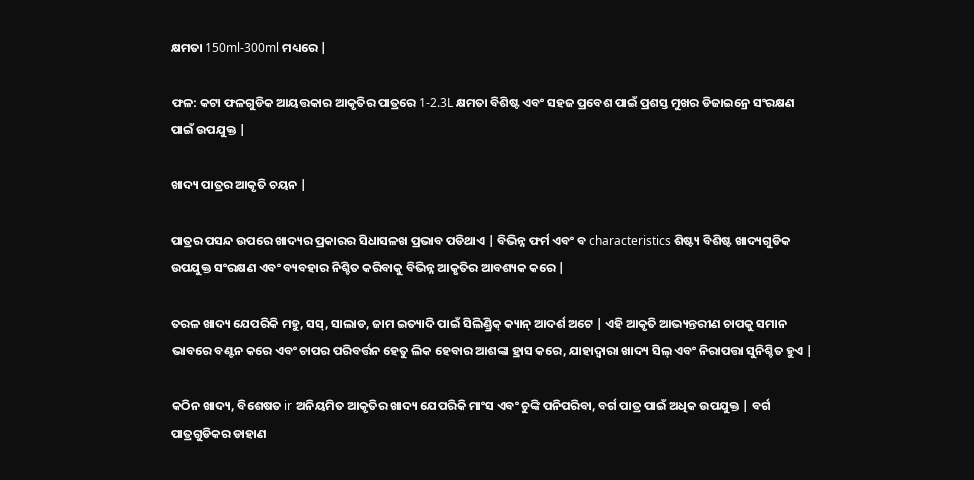କ୍ଷମତା 150ml-300ml ମଧ୍ୟରେ |

ଫଳ: କଟା ଫଳଗୁଡିକ ଆୟତ୍ତକାର ଆକୃତିର ପାତ୍ରରେ 1-2.3L କ୍ଷମତା ବିଶିଷ୍ଟ ଏବଂ ସହଜ ପ୍ରବେଶ ପାଇଁ ପ୍ରଶସ୍ତ ମୁଖର ଡିଜାଇନ୍ରେ ସଂରକ୍ଷଣ ପାଇଁ ଉପଯୁକ୍ତ |

ଖାଦ୍ୟ ପାତ୍ରର ଆକୃତି ଚୟନ |

ପାତ୍ରର ପସନ୍ଦ ଉପରେ ଖାଦ୍ୟର ପ୍ରକାରର ସିଧାସଳଖ ପ୍ରଭାବ ପଡିଥାଏ | ବିଭିନ୍ନ ଫର୍ମ ଏବଂ ବ characteristics ଶିଷ୍ଟ୍ୟ ବିଶିଷ୍ଟ ଖାଦ୍ୟଗୁଡିକ ଉପଯୁକ୍ତ ସଂରକ୍ଷଣ ଏବଂ ବ୍ୟବହାର ନିଶ୍ଚିତ କରିବାକୁ ବିଭିନ୍ନ ଆକୃତିର ଆବଶ୍ୟକ କରେ |

ତରଳ ଖାଦ୍ୟ ଯେପରିକି ମହୁ, ସସ୍, ସାଲାଡ, ଜାମ ଇତ୍ୟାଦି ପାଇଁ ସିଲିଣ୍ଡ୍ରିକ୍ କ୍ୟାନ୍ ଆଦର୍ଶ ଅଟେ | ଏହି ଆକୃତି ଆଭ୍ୟନ୍ତରୀଣ ଚାପକୁ ସମାନ ଭାବରେ ବଣ୍ଟନ କରେ ଏବଂ ଚାପର ପରିବର୍ତ୍ତନ ହେତୁ ଲିକ ହେବାର ଆଶଙ୍କା ହ୍ରାସ କରେ, ଯାହାଦ୍ୱାରା ଖାଦ୍ୟ ସିଲ୍ ଏବଂ ନିରାପତ୍ତା ସୁନିଶ୍ଚିତ ହୁଏ |

କଠିନ ଖାଦ୍ୟ, ବିଶେଷତ ir ଅନିୟମିତ ଆକୃତିର ଖାଦ୍ୟ ଯେପରିକି ମାଂସ ଏବଂ ଚୁଙ୍କି ପନିପରିବା, ବର୍ଗ ପାତ୍ର ପାଇଁ ଅଧିକ ଉପଯୁକ୍ତ | ବର୍ଗ ପାତ୍ରଗୁଡିକର ଡାହାଣ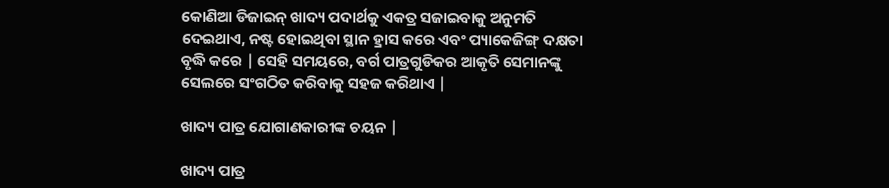କୋଣିଆ ଡିଜାଇନ୍ ଖାଦ୍ୟ ପଦାର୍ଥକୁ ଏକତ୍ର ସଜାଇବାକୁ ଅନୁମତି ଦେଇଥାଏ, ନଷ୍ଟ ହୋଇଥିବା ସ୍ଥାନ ହ୍ରାସ କରେ ଏବଂ ପ୍ୟାକେଜିଙ୍ଗ୍ ଦକ୍ଷତା ବୃଦ୍ଧି କରେ | ସେହି ସମୟରେ, ବର୍ଗ ପାତ୍ରଗୁଡିକର ଆକୃତି ସେମାନଙ୍କୁ ସେଲରେ ସଂଗଠିତ କରିବାକୁ ସହଜ କରିଥାଏ |

ଖାଦ୍ୟ ପାତ୍ର ଯୋଗାଣକାରୀଙ୍କ ଚୟନ |

ଖାଦ୍ୟ ପାତ୍ର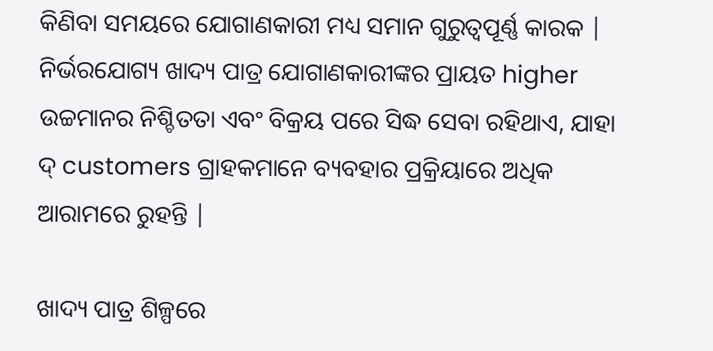କିଣିବା ସମୟରେ ଯୋଗାଣକାରୀ ମଧ୍ୟ ସମାନ ଗୁରୁତ୍ୱପୂର୍ଣ୍ଣ କାରକ | ନିର୍ଭରଯୋଗ୍ୟ ଖାଦ୍ୟ ପାତ୍ର ଯୋଗାଣକାରୀଙ୍କର ପ୍ରାୟତ higher ଉଚ୍ଚମାନର ନିଶ୍ଚିତତା ଏବଂ ବିକ୍ରୟ ପରେ ସିଦ୍ଧ ସେବା ରହିଥାଏ, ଯାହା ଦ୍ customers ଗ୍ରାହକମାନେ ବ୍ୟବହାର ପ୍ରକ୍ରିୟାରେ ଅଧିକ ଆରାମରେ ରୁହନ୍ତି |

ଖାଦ୍ୟ ପାତ୍ର ଶିଳ୍ପରେ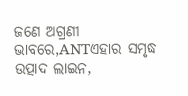ଜଣେ ଅଗ୍ରଣୀ ଭାବରେ,ANTଏହାର ସମୃଦ୍ଧ ଉତ୍ପାଦ ଲାଇନ,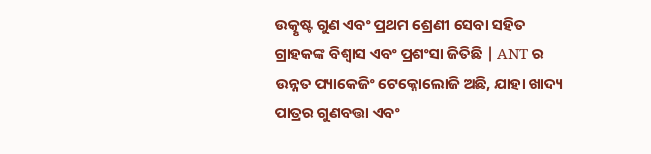ଉତ୍କୃଷ୍ଟ ଗୁଣ ଏବଂ ପ୍ରଥମ ଶ୍ରେଣୀ ସେବା ସହିତ ଗ୍ରାହକଙ୍କ ବିଶ୍ୱାସ ଏବଂ ପ୍ରଶଂସା ଜିତିଛି | ANT ର ଉନ୍ନତ ପ୍ୟାକେଜିଂ ଟେକ୍ନୋଲୋଜି ଅଛି, ଯାହା ଖାଦ୍ୟ ପାତ୍ରର ଗୁଣବତ୍ତା ଏବଂ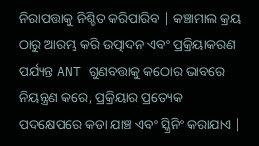ନିରାପତ୍ତାକୁ ନିଶ୍ଚିତ କରିପାରିବ | କଞ୍ଚାମାଲ କ୍ରୟ ଠାରୁ ଆରମ୍ଭ କରି ଉତ୍ପାଦନ ଏବଂ ପ୍ରକ୍ରିୟାକରଣ ପର୍ଯ୍ୟନ୍ତ ANT ଗୁଣବତ୍ତାକୁ କଠୋର ଭାବରେ ନିୟନ୍ତ୍ରଣ କରେ, ପ୍ରକ୍ରିୟାର ପ୍ରତ୍ୟେକ ପଦକ୍ଷେପରେ କଡା ଯାଞ୍ଚ ଏବଂ ସ୍କ୍ରିନିଂ କରାଯାଏ |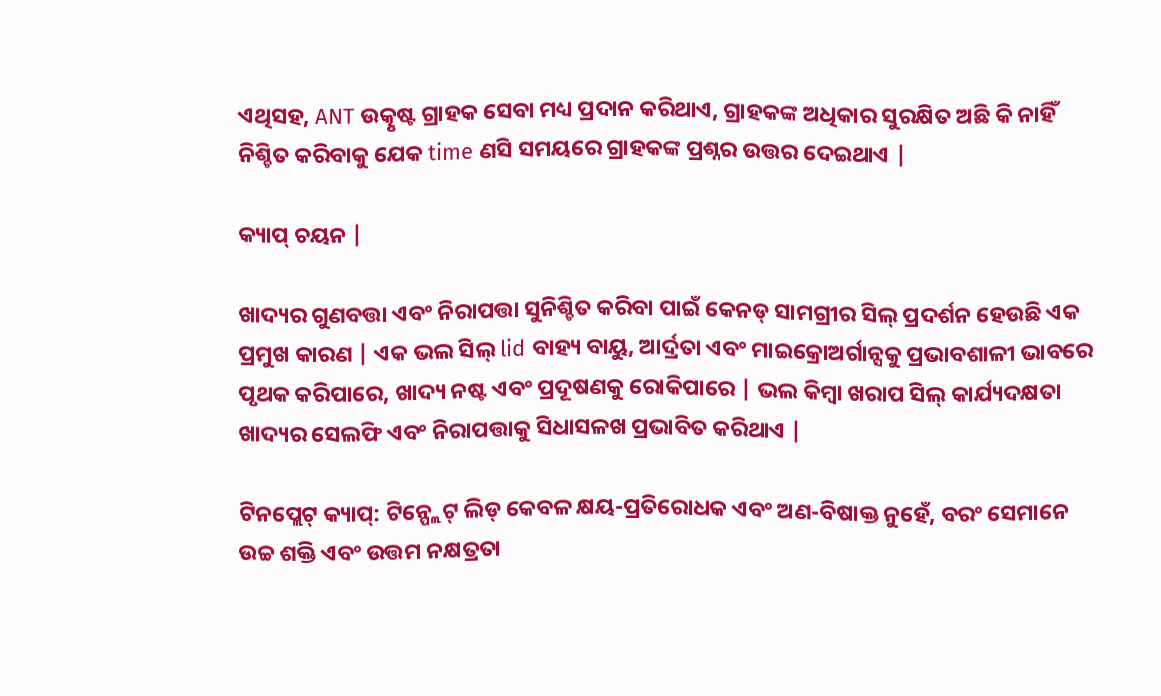ଏଥିସହ, ANT ଉତ୍କୃଷ୍ଟ ଗ୍ରାହକ ସେବା ମଧ୍ୟ ପ୍ରଦାନ କରିଥାଏ, ଗ୍ରାହକଙ୍କ ଅଧିକାର ସୁରକ୍ଷିତ ଅଛି କି ନାହିଁ ନିଶ୍ଚିତ କରିବାକୁ ଯେକ time ଣସି ସମୟରେ ଗ୍ରାହକଙ୍କ ପ୍ରଶ୍ନର ଉତ୍ତର ଦେଇଥାଏ |

କ୍ୟାପ୍ ଚୟନ |

ଖାଦ୍ୟର ଗୁଣବତ୍ତା ଏବଂ ନିରାପତ୍ତା ସୁନିଶ୍ଚିତ କରିବା ପାଇଁ କେନଡ୍ ସାମଗ୍ରୀର ସିଲ୍ ପ୍ରଦର୍ଶନ ହେଉଛି ଏକ ପ୍ରମୁଖ କାରଣ | ଏକ ଭଲ ସିଲ୍ lid ବାହ୍ୟ ବାୟୁ, ଆର୍ଦ୍ରତା ଏବଂ ମାଇକ୍ରୋଅର୍ଗାନ୍ସକୁ ପ୍ରଭାବଶାଳୀ ଭାବରେ ପୃଥକ କରିପାରେ, ଖାଦ୍ୟ ନଷ୍ଟ ଏବଂ ପ୍ରଦୂଷଣକୁ ରୋକିପାରେ | ଭଲ କିମ୍ବା ଖରାପ ସିଲ୍ କାର୍ଯ୍ୟଦକ୍ଷତା ଖାଦ୍ୟର ସେଲଫି ଏବଂ ନିରାପତ୍ତାକୁ ସିଧାସଳଖ ପ୍ରଭାବିତ କରିଥାଏ |

ଟିନପ୍ଲେଟ୍ କ୍ୟାପ୍: ଟିନ୍ପ୍ଲେଟ୍ ଲିଡ୍ କେବଳ କ୍ଷୟ-ପ୍ରତିରୋଧକ ଏବଂ ଅଣ-ବିଷାକ୍ତ ନୁହେଁ, ବରଂ ସେମାନେ ଉଚ୍ଚ ଶକ୍ତି ଏବଂ ଉତ୍ତମ ନକ୍ଷତ୍ରତା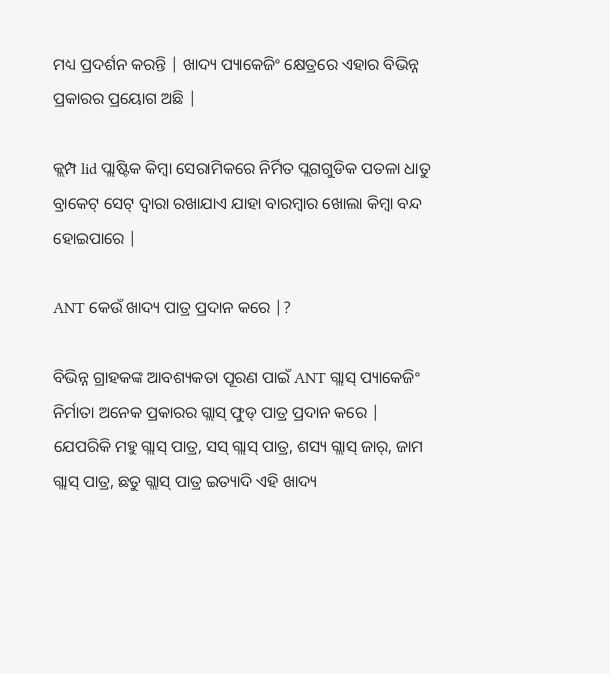ମଧ୍ୟ ପ୍ରଦର୍ଶନ କରନ୍ତି | ଖାଦ୍ୟ ପ୍ୟାକେଜିଂ କ୍ଷେତ୍ରରେ ଏହାର ବିଭିନ୍ନ ପ୍ରକାରର ପ୍ରୟୋଗ ଅଛି |

କ୍ଲମ୍ପ lid ପ୍ଲାଷ୍ଟିକ କିମ୍ବା ସେରାମିକରେ ନିର୍ମିତ ପ୍ଲଗଗୁଡିକ ପତଳା ଧାତୁ ବ୍ରାକେଟ୍ ସେଟ୍ ଦ୍ୱାରା ରଖାଯାଏ ଯାହା ବାରମ୍ବାର ଖୋଲା କିମ୍ବା ବନ୍ଦ ହୋଇପାରେ |

ANT କେଉଁ ଖାଦ୍ୟ ପାତ୍ର ପ୍ରଦାନ କରେ |?

ବିଭିନ୍ନ ଗ୍ରାହକଙ୍କ ଆବଶ୍ୟକତା ପୂରଣ ପାଇଁ ANT ଗ୍ଲାସ୍ ପ୍ୟାକେଜିଂ ନିର୍ମାତା ଅନେକ ପ୍ରକାରର ଗ୍ଲାସ୍ ଫୁଡ୍ ପାତ୍ର ପ୍ରଦାନ କରେ | ଯେପରିକି ମହୁ ଗ୍ଲାସ୍ ପାତ୍ର, ସସ୍ ଗ୍ଲାସ୍ ପାତ୍ର, ଶସ୍ୟ ଗ୍ଲାସ୍ ଜାର୍, ଜାମ ଗ୍ଲାସ୍ ପାତ୍ର, ଛତୁ ଗ୍ଲାସ୍ ପାତ୍ର ଇତ୍ୟାଦି ଏହି ଖାଦ୍ୟ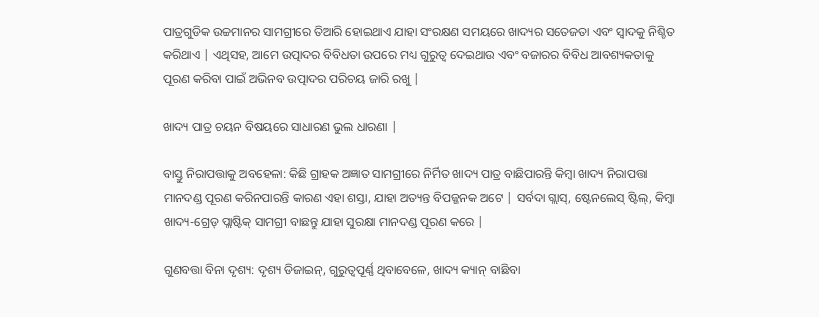ପାତ୍ରଗୁଡିକ ଉଚ୍ଚମାନର ସାମଗ୍ରୀରେ ତିଆରି ହୋଇଥାଏ ଯାହା ସଂରକ୍ଷଣ ସମୟରେ ଖାଦ୍ୟର ସତେଜତା ଏବଂ ସ୍ୱାଦକୁ ନିଶ୍ଚିତ କରିଥାଏ | ଏଥିସହ, ଆମେ ଉତ୍ପାଦର ବିବିଧତା ଉପରେ ମଧ୍ୟ ଗୁରୁତ୍ୱ ଦେଇଥାଉ ଏବଂ ବଜାରର ବିବିଧ ଆବଶ୍ୟକତାକୁ ପୂରଣ କରିବା ପାଇଁ ଅଭିନବ ଉତ୍ପାଦର ପରିଚୟ ଜାରି ରଖୁ |

ଖାଦ୍ୟ ପାତ୍ର ଚୟନ ବିଷୟରେ ସାଧାରଣ ଭୁଲ ଧାରଣା |

ବାସ୍ତୁ ନିରାପତ୍ତାକୁ ଅବହେଳା: କିଛି ଗ୍ରାହକ ଅଜ୍ଞାତ ସାମଗ୍ରୀରେ ନିର୍ମିତ ଖାଦ୍ୟ ପାତ୍ର ବାଛିପାରନ୍ତି କିମ୍ବା ଖାଦ୍ୟ ନିରାପତ୍ତା ମାନଦଣ୍ଡ ପୂରଣ କରିନପାରନ୍ତି କାରଣ ଏହା ଶସ୍ତା, ଯାହା ଅତ୍ୟନ୍ତ ବିପଜ୍ଜନକ ଅଟେ | ସର୍ବଦା ଗ୍ଲାସ୍, ଷ୍ଟେନଲେସ୍ ଷ୍ଟିଲ୍, କିମ୍ବା ଖାଦ୍ୟ-ଗ୍ରେଡ୍ ପ୍ଲାଷ୍ଟିକ୍ ସାମଗ୍ରୀ ବାଛନ୍ତୁ ଯାହା ସୁରକ୍ଷା ମାନଦଣ୍ଡ ପୂରଣ କରେ |

ଗୁଣବତ୍ତା ବିନା ଦୃଶ୍ୟ: ଦୃଶ୍ୟ ଡିଜାଇନ୍, ଗୁରୁତ୍ୱପୂର୍ଣ୍ଣ ଥିବାବେଳେ, ଖାଦ୍ୟ କ୍ୟାନ୍ ବାଛିବା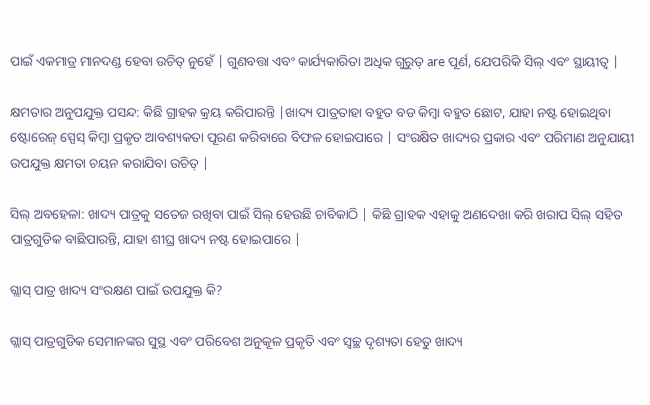ପାଇଁ ଏକମାତ୍ର ମାନଦଣ୍ଡ ହେବା ଉଚିତ୍ ନୁହେଁ | ଗୁଣବତ୍ତା ଏବଂ କାର୍ଯ୍ୟକାରିତା ଅଧିକ ଗୁରୁତ୍ are ପୂର୍ଣ, ଯେପରିକି ସିଲ୍ ଏବଂ ସ୍ଥାୟୀତ୍ୱ |

କ୍ଷମତାର ଅନୁପଯୁକ୍ତ ପସନ୍ଦ: କିଛି ଗ୍ରାହକ କ୍ରୟ କରିପାରନ୍ତି |ଖାଦ୍ୟ ପାତ୍ରତାହା ବହୁତ ବଡ କିମ୍ବା ବହୁତ ଛୋଟ, ଯାହା ନଷ୍ଟ ହୋଇଥିବା ଷ୍ଟୋରେଜ୍ ସ୍ପେସ୍ କିମ୍ବା ପ୍ରକୃତ ଆବଶ୍ୟକତା ପୂରଣ କରିବାରେ ବିଫଳ ହୋଇପାରେ | ସଂରକ୍ଷିତ ଖାଦ୍ୟର ପ୍ରକାର ଏବଂ ପରିମାଣ ଅନୁଯାୟୀ ଉପଯୁକ୍ତ କ୍ଷମତା ଚୟନ କରାଯିବା ଉଚିତ୍ |

ସିଲ୍ ଅବହେଳା: ଖାଦ୍ୟ ପାତ୍ରକୁ ସତେଜ ରଖିବା ପାଇଁ ସିଲ୍ ହେଉଛି ଚାବିକାଠି | କିଛି ଗ୍ରାହକ ଏହାକୁ ଅଣଦେଖା କରି ଖରାପ ସିଲ୍ ସହିତ ପାତ୍ରଗୁଡିକ ବାଛିପାରନ୍ତି, ଯାହା ଶୀଘ୍ର ଖାଦ୍ୟ ନଷ୍ଟ ହୋଇପାରେ |

ଗ୍ଲାସ୍ ପାତ୍ର ଖାଦ୍ୟ ସଂରକ୍ଷଣ ପାଇଁ ଉପଯୁକ୍ତ କି?

ଗ୍ଲାସ୍ ପାତ୍ରଗୁଡିକ ସେମାନଙ୍କର ସୁସ୍ଥ ଏବଂ ପରିବେଶ ଅନୁକୂଳ ପ୍ରକୃତି ଏବଂ ସ୍ୱଚ୍ଛ ଦୃଶ୍ୟତା ହେତୁ ଖାଦ୍ୟ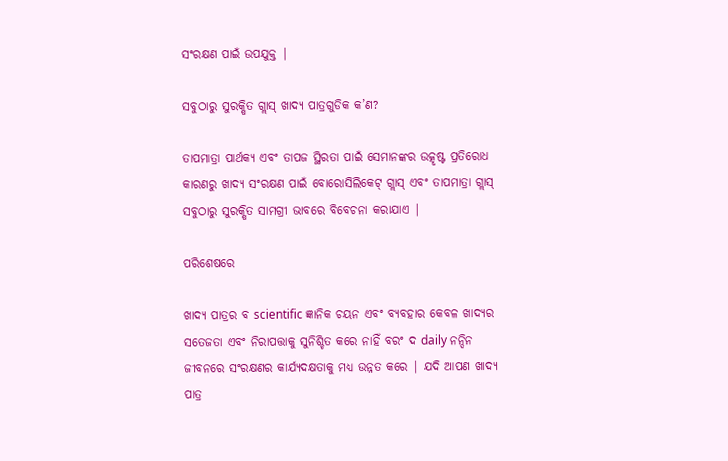ସଂରକ୍ଷଣ ପାଇଁ ଉପଯୁକ୍ତ |

ସବୁଠାରୁ ସୁରକ୍ଷିତ ଗ୍ଲାସ୍ ଖାଦ୍ୟ ପାତ୍ରଗୁଡିକ କ’ଣ?

ତାପମାତ୍ରା ପାର୍ଥକ୍ୟ ଏବଂ ତାପଜ ସ୍ଥିରତା ପାଇଁ ସେମାନଙ୍କର ଉତ୍କୃଷ୍ଟ ପ୍ରତିରୋଧ କାରଣରୁ ଖାଦ୍ୟ ସଂରକ୍ଷଣ ପାଇଁ ବୋରୋସିଲିକେଟ୍ ଗ୍ଲାସ୍ ଏବଂ ତାପମାତ୍ରା ଗ୍ଲାସ୍ ସବୁଠାରୁ ସୁରକ୍ଷିତ ସାମଗ୍ରୀ ଭାବରେ ବିବେଚନା କରାଯାଏ |

ପରିଶେଷରେ

ଖାଦ୍ୟ ପାତ୍ରର ବ scientific ଜ୍ଞାନିକ ଚୟନ ଏବଂ ବ୍ୟବହାର କେବଳ ଖାଦ୍ୟର ସତେଜତା ଏବଂ ନିରାପତ୍ତାକୁ ସୁନିଶ୍ଚିତ କରେ ନାହିଁ ବରଂ ଦ daily ନନ୍ଦିନ ଜୀବନରେ ସଂରକ୍ଷଣର କାର୍ଯ୍ୟଦକ୍ଷତାକୁ ମଧ୍ୟ ଉନ୍ନତ କରେ | ଯଦି ଆପଣ ଖାଦ୍ୟ ପାତ୍ର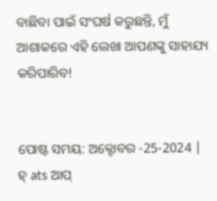ବାଛିବା ପାଇଁ ସଂଘର୍ଷ କରୁଛନ୍ତି, ମୁଁ ଆଶାକରେ ଏହି ଲେଖା ଆପଣଙ୍କୁ ସାହାଯ୍ୟ କରିପାରିବ!


ପୋଷ୍ଟ ସମୟ: ଅକ୍ଟୋବର -25-2024 |
ହ୍ ats ଆପ୍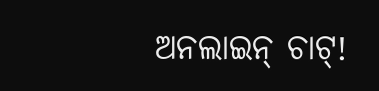ଅନଲାଇନ୍ ଚାଟ୍!